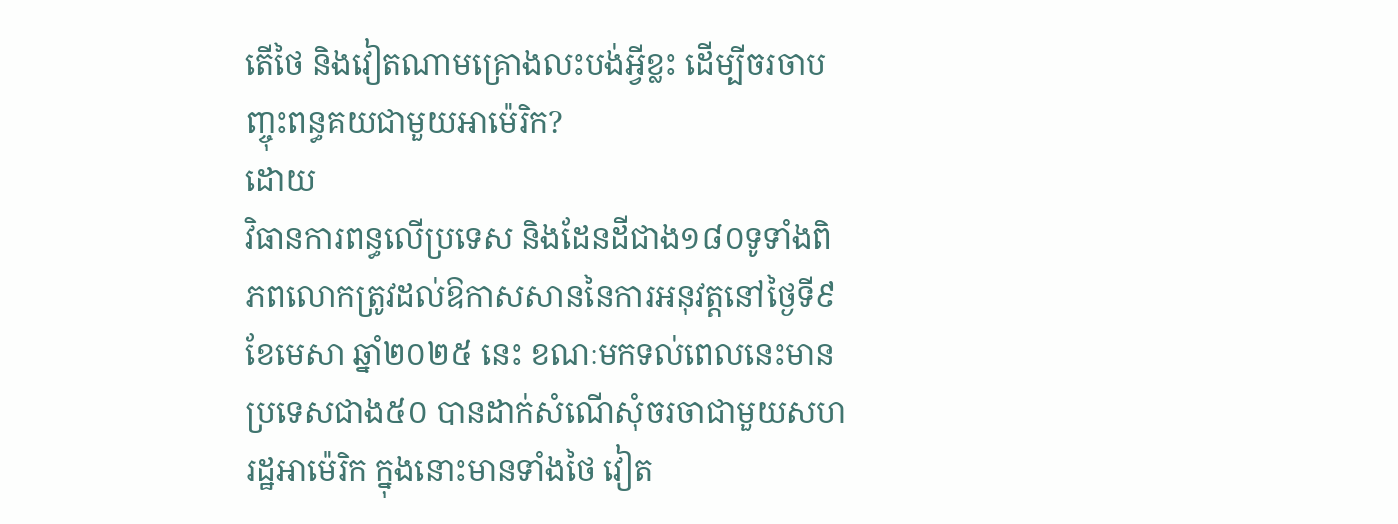តើថៃ និងវៀតណាមគ្រោងលះបង់អ្វីខ្លះ ដើម្បីចរចាបញ្ចុះពន្ធគយជាមួយអាម៉េរិក?
ដោយ
វិធានការពន្ធលើប្រទេស និងដែនដីជាង១៨០ទូទាំងពិភពលោកត្រូវដល់ឱកាសសាននៃការអនុវត្តនៅថ្ងៃទី៩ ខែមេសា ឆ្នាំ២០២៥ នេះ ខណៈមកទល់ពេលនេះមានប្រទេសជាង៥០ បានដាក់សំណើសុំចរចាជាមួយសហរដ្ឋអាម៉េរិក ក្នុងនោះមានទាំងថៃ វៀត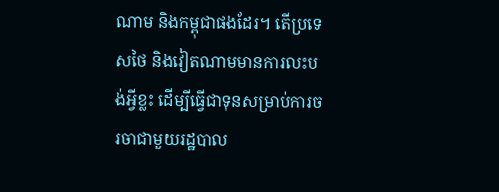ណាម និងកម្ពុជាផងដែរ។ តើប្រទេសថៃ និងវៀតណាមមានការលះបង់អ្វីខ្លះ ដើម្បីធ្វើជាទុនសម្រាប់ការចរចាជាមួយរដ្ឋបាល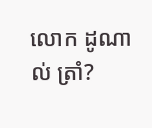លោក ដូណាល់ ត្រាំ?